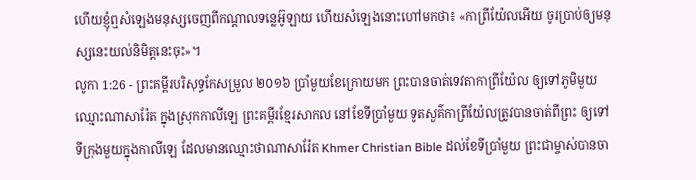ហើយខ្ញុំឮសំឡេងមនុស្សចេញពីកណ្ដាលទន្លេអ៊ូឡាយ ហើយសំឡេងនោះហៅមកថា៖ «កាព្រីយ៉ែលអើយ ចូរប្រាប់ឲ្យមនុស្សនេះយល់និមិត្តនេះចុះ»។
លូកា 1:26 - ព្រះគម្ពីរបរិសុទ្ធកែសម្រួល ២០១៦ ប្រាំមួយខែក្រោយមក ព្រះបានចាត់ទេវតាកាព្រីយ៉ែល ឲ្យទៅភូមិមួយឈ្មោះណាសារ៉ែត ក្នុងស្រុកកាលីឡេ ព្រះគម្ពីរខ្មែរសាកល នៅខែទីប្រាំមួយ ទូតសួគ៌កាព្រីយ៉ែលត្រូវបានចាត់ពីព្រះ ឲ្យទៅទីក្រុងមួយក្នុងកាលីឡេ ដែលមានឈ្មោះថាណាសារ៉ែត Khmer Christian Bible ដល់ខែទីប្រាំមួយ ព្រះជាម្ចាស់បានចា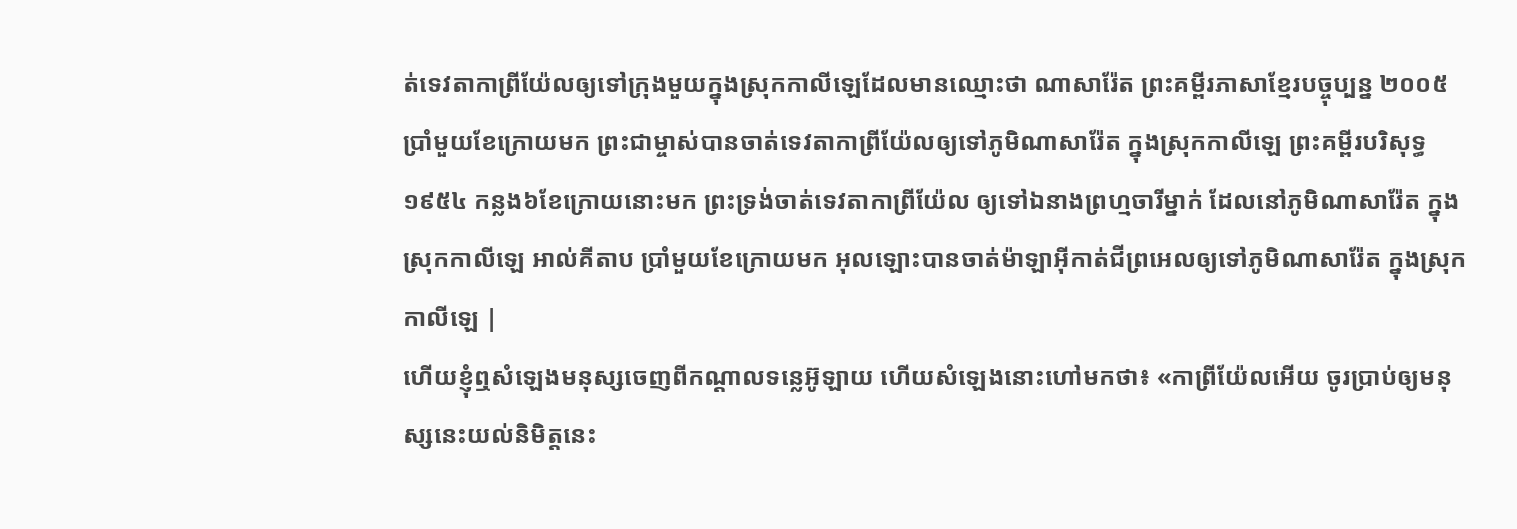ត់ទេវតាកាពី្រយ៉ែលឲ្យទៅក្រុងមួយក្នុងស្រុកកាលីឡេដែលមានឈ្មោះថា ណាសារ៉ែត ព្រះគម្ពីរភាសាខ្មែរបច្ចុប្បន្ន ២០០៥ ប្រាំមួយខែក្រោយមក ព្រះជាម្ចាស់បានចាត់ទេវតាកាព្រីយ៉ែលឲ្យទៅភូមិណាសារ៉ែត ក្នុងស្រុកកាលីឡេ ព្រះគម្ពីរបរិសុទ្ធ ១៩៥៤ កន្លង៦ខែក្រោយនោះមក ព្រះទ្រង់ចាត់ទេវតាកាព្រីយ៉ែល ឲ្យទៅឯនាងព្រហ្មចារីម្នាក់ ដែលនៅភូមិណាសារ៉ែត ក្នុងស្រុកកាលីឡេ អាល់គីតាប ប្រាំមួយខែក្រោយមក អុលឡោះបានចាត់ម៉ាឡាអ៊ីកាត់ជីព្រអេលឲ្យទៅភូមិណាសារ៉ែត ក្នុងស្រុកកាលីឡេ |
ហើយខ្ញុំឮសំឡេងមនុស្សចេញពីកណ្ដាលទន្លេអ៊ូឡាយ ហើយសំឡេងនោះហៅមកថា៖ «កាព្រីយ៉ែលអើយ ចូរប្រាប់ឲ្យមនុស្សនេះយល់និមិត្តនេះ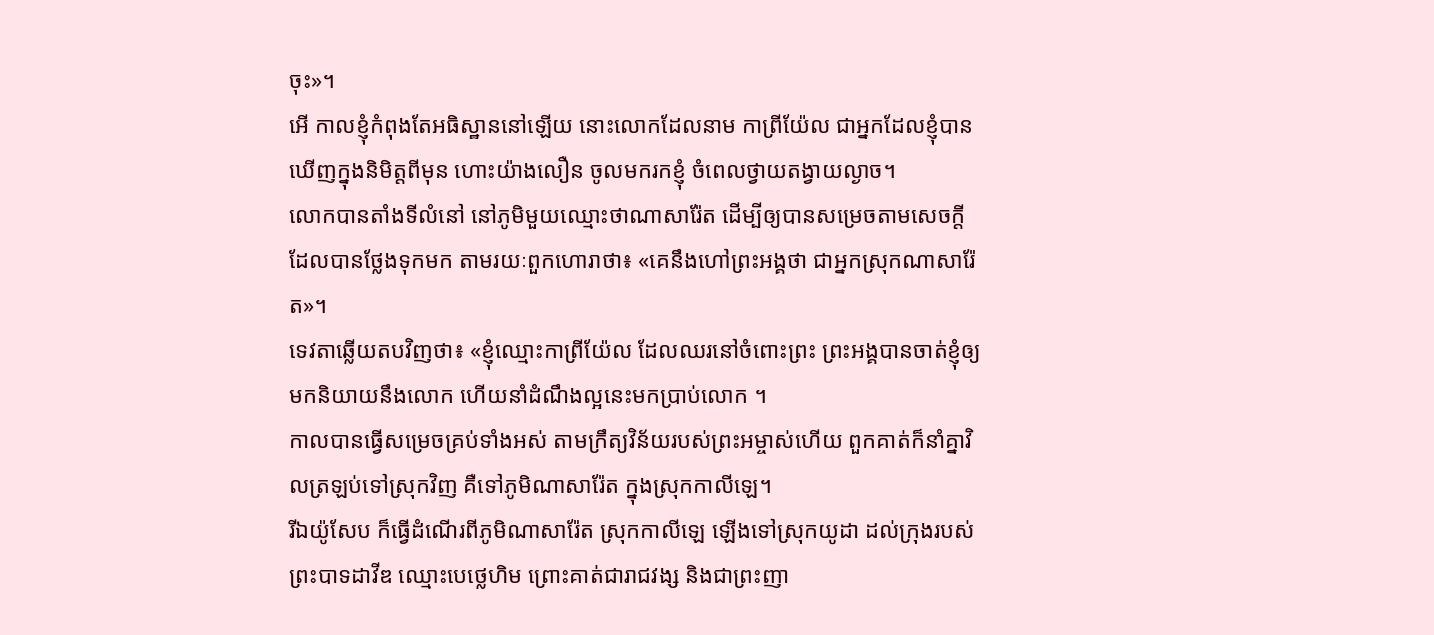ចុះ»។
អើ កាលខ្ញុំកំពុងតែអធិស្ឋាននៅឡើយ នោះលោកដែលនាម កាព្រីយ៉ែល ជាអ្នកដែលខ្ញុំបានឃើញក្នុងនិមិត្តពីមុន ហោះយ៉ាងលឿន ចូលមករកខ្ញុំ ចំពេលថ្វាយតង្វាយល្ងាច។
លោកបានតាំងទីលំនៅ នៅភូមិមួយឈ្មោះថាណាសារ៉ែត ដើម្បីឲ្យបានសម្រេចតាមសេចក្តីដែលបានថ្លែងទុកមក តាមរយៈពួកហោរាថា៖ «គេនឹងហៅព្រះអង្គថា ជាអ្នកស្រុកណាសារ៉ែត»។
ទេវតាឆ្លើយតបវិញថា៖ «ខ្ញុំឈ្មោះកាព្រីយ៉ែល ដែលឈរនៅចំពោះព្រះ ព្រះអង្គបានចាត់ខ្ញុំឲ្យមកនិយាយនឹងលោក ហើយនាំដំណឹងល្អនេះមកប្រាប់លោក ។
កាលបានធ្វើសម្រេចគ្រប់ទាំងអស់ តាមក្រឹត្យវិន័យរបស់ព្រះអម្ចាស់ហើយ ពួកគាត់ក៏នាំគ្នាវិលត្រឡប់ទៅស្រុកវិញ គឺទៅភូមិណាសារ៉ែត ក្នុងស្រុកកាលីឡេ។
រីឯយ៉ូសែប ក៏ធ្វើដំណើរពីភូមិណាសារ៉ែត ស្រុកកាលីឡេ ឡើងទៅស្រុកយូដា ដល់ក្រុងរបស់ព្រះបាទដាវីឌ ឈ្មោះបេថ្លេហិម ព្រោះគាត់ជារាជវង្ស និងជាព្រះញា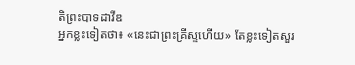តិព្រះបាទដាវីឌ
អ្នកខ្លះទៀតថា៖ «នេះជាព្រះគ្រីស្ទហើយ» តែខ្លះទៀតសួរ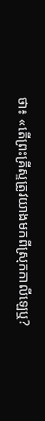ថា៖ «តើព្រះគ្រីស្ទត្រូវយាងមកពីស្រុកកាលីឡេឬ?